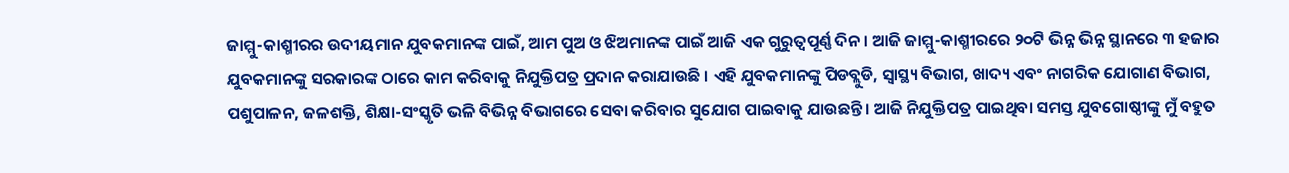ଜାମ୍ମୁ-କାଶ୍ମୀରର ଉଦୀୟମାନ ଯୁବକମାନଙ୍କ ପାଇଁ, ଆମ ପୁଅ ଓ ଝିଅମାନଙ୍କ ପାଇଁ ଆଜି ଏକ ଗୁରୁତ୍ୱପୂର୍ଣ୍ଣ ଦିନ । ଆଜି ଜାମ୍ମୁ-କାଶ୍ମୀରରେ ୨୦ଟି ଭିନ୍ନ ଭିନ୍ନ ସ୍ଥାନରେ ୩ ହଜାର ଯୁବକମାନଙ୍କୁ ସରକାରଙ୍କ ଠାରେ କାମ କରିବାକୁ ନିଯୁକ୍ତିପତ୍ର ପ୍ରଦାନ କରାଯାଉଛି । ଏହି ଯୁବକମାନଙ୍କୁ ପିଡବ୍ଲୁଡି, ସ୍ୱାସ୍ଥ୍ୟ ବିଭାଗ, ଖାଦ୍ୟ ଏବଂ ନାଗରିକ ଯୋଗାଣ ବିଭାଗ, ପଶୁପାଳନ, ଜଳଶକ୍ତି, ଶିକ୍ଷା-ସଂସ୍କୃତି ଭଳି ବିଭିନ୍ନ ବିଭାଗରେ ସେବା କରିବାର ସୁଯୋଗ ପାଇବାକୁ ଯାଉଛନ୍ତି । ଆଜି ନିଯୁକ୍ତିପତ୍ର ପାଇଥିବା ସମସ୍ତ ଯୁବଗୋଷ୍ଠୀଙ୍କୁ ମୁଁ ବହୁତ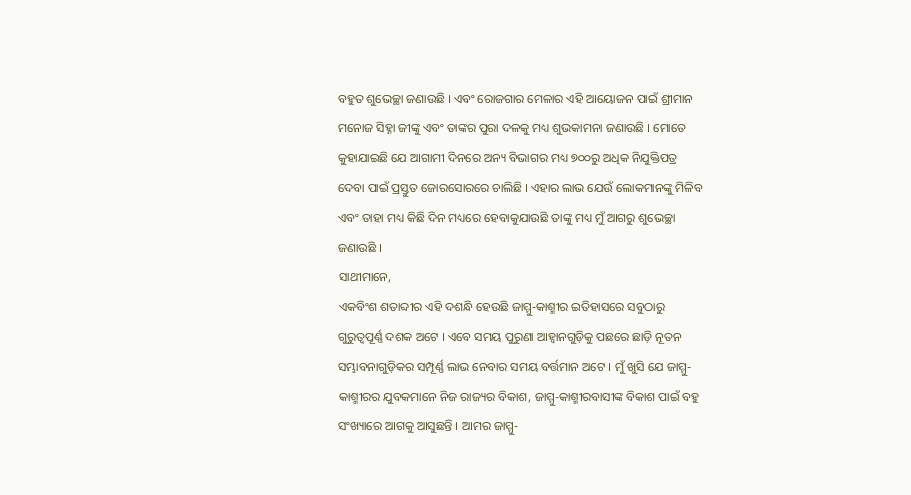ବହୁତ ଶୁଭେଚ୍ଛା ଜଣାଉଛି । ଏବଂ ରୋଜଗାର ମେଳାର ଏହି ଆୟୋଜନ ପାଇଁ ଶ୍ରୀମାନ ମନୋଜ ସିହ୍ନା ଜୀଙ୍କୁ ଏବଂ ତାଙ୍କର ପୁରା ଦଳକୁ ମଧ୍ୟ ଶୁଭକାମନା ଜଣାଉଛି । ମୋତେ କୁହାଯାଇଛି ଯେ ଆଗାମୀ ଦିନରେ ଅନ୍ୟ ବିଭାଗର ମଧ୍ୟ ୭୦୦ରୁ ଅଧିକ ନିଯୁକ୍ତିପତ୍ର ଦେବା ପାଇଁ ପ୍ରସ୍ତୁତ ଜୋରସୋରରେ ଚାଲିଛି । ଏହାର ଲାଭ ଯେଉଁ ଲୋକମାନଙ୍କୁ ମିଳିବ ଏବଂ ତାହା ମଧ୍ୟ କିଛି ଦିନ ମଧ୍ୟରେ ହେବାକୁଯାଉଛି ତାଙ୍କୁ ମଧ୍ୟ ମୁଁ ଆଗରୁ ଶୁଭେଚ୍ଛା ଜଣାଉଛି ।
ସାଥୀମାନେ,
ଏକବିଂଶ ଶତାବ୍ଦୀର ଏହି ଦଶନ୍ଧି ହେଉଛି ଜାମ୍ମୁ-କାଶ୍ମୀର ଇତିହାସରେ ସବୁଠାରୁ ଗୁରୁତ୍ୱପୂର୍ଣ୍ଣ ଦଶକ ଅଟେ । ଏବେ ସମୟ ପୁରୁଣା ଆହ୍ୱାନଗୁଡ଼ିକୁ ପଛରେ ଛାଡ଼ି ନୂତନ ସମ୍ଭାବନାଗୁଡ଼ିକର ସମ୍ପୂର୍ଣ୍ଣ ଲାଭ ନେବାର ସମୟ ବର୍ତ୍ତମାନ ଅଟେ । ମୁଁ ଖୁସି ଯେ ଜାମ୍ମୁ-କାଶ୍ମୀରର ଯୁବକମାନେ ନିଜ ରାଜ୍ୟର ବିକାଶ, ଜାମ୍ମୁ-କାଶ୍ମୀରବାସୀଙ୍କ ବିକାଶ ପାଇଁ ବହୁ ସଂଖ୍ୟାରେ ଆଗକୁ ଆସୁଛନ୍ତି । ଆମର ଜାମ୍ମୁ-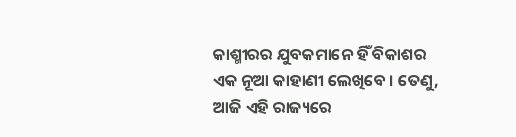କାଶ୍ମୀରର ଯୁବକମାନେ ହିଁ ବିକାଶର ଏକ ନୂଆ କାହାଣୀ ଲେଖିବେ । ତେଣୁ, ଆଜି ଏହି ରାଜ୍ୟରେ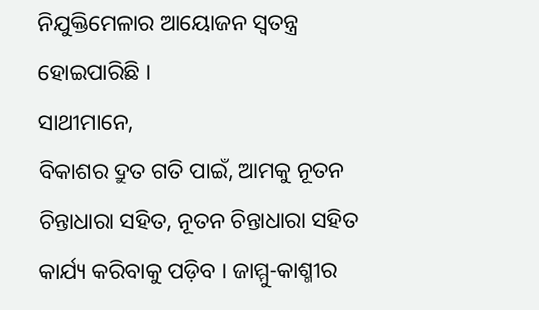ନିଯୁକ୍ତିମେଳାର ଆୟୋଜନ ସ୍ୱତନ୍ତ୍ର ହୋଇପାରିଛି ।
ସାଥୀମାନେ,
ବିକାଶର ଦ୍ରୁତ ଗତି ପାଇଁ, ଆମକୁ ନୂତନ ଚିନ୍ତାଧାରା ସହିତ, ନୂତନ ଚିନ୍ତାଧାରା ସହିତ କାର୍ଯ୍ୟ କରିବାକୁ ପଡ଼ିବ । ଜାମ୍ମୁ-କାଶ୍ମୀର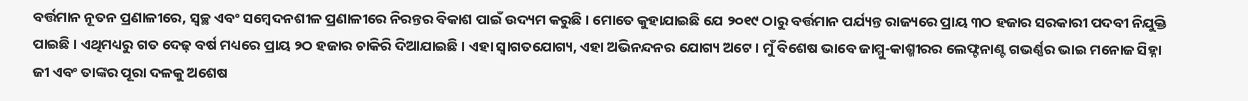ବର୍ତ୍ତମାନ ନୂତନ ପ୍ରଣାଳୀରେ, ସ୍ୱଚ୍ଛ ଏବଂ ସମ୍ବେଦନଶୀଳ ପ୍ରଣାଳୀରେ ନିରନ୍ତର ବିକାଶ ପାଇଁ ଉଦ୍ୟମ କରୁଛି । ମୋତେ କୁହାଯାଇଛି ଯେ ୨୦୧୯ ଠାରୁ ବର୍ତ୍ତମାନ ପର୍ଯ୍ୟନ୍ତ ରାଜ୍ୟରେ ପ୍ରାୟ ୩ଠ ହଜାର ସରକାରୀ ପଦବୀ ନିଯୁକ୍ତି ପାଇଛି । ଏଥିମଧ୍ୟରୁ ଗତ ଦେଢ଼ ବର୍ଷ ମଧ୍ୟରେ ପ୍ରାୟ ୨ଠ ହଜାର ଚାକିରି ଦିଆଯାଇଛି । ଏହା ସ୍ୱାଗତଯୋଗ୍ୟ, ଏହା ଅଭିନନ୍ଦନର ଯୋଗ୍ୟ ଅଟେ । ମୁଁ ବିଶେଷ ଭାବେ ଜାମ୍ମୁ-କାଶ୍ମୀରର ଲେଫ୍ଟନାଣ୍ଟ ଗଭର୍ଣ୍ଣର ଭାଇ ମନୋଜ ସିହ୍ନା ଜୀ ଏବଂ ତାଙ୍କର ପୂରା ଦଳକୁ ଅଶେଷ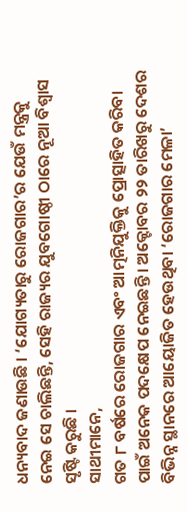ଧନ୍ୟବାଦ ଜଣାଉଛି । ‘ଯୋଗ୍ୟତାରୁ ରୋଜଗାର’ର ଯେଉଁ ମନ୍ତ୍ରକୁ ନେଇ ସେ ଚାଲିଛନ୍ତି, ସେହି ରାଜ୍ୟର ଯୁବଗୋଷ୍ଠୀ ଠାରେ ନୂଆ ବିଶ୍ୱାସ ସୃଷ୍ଟି କରୁଛି ।
ସାଥୀମାନେ,
ଗତ ୮ ବର୍ଷରେ ରୋଜଗାର ଏବଂ ଆତ୍ମନିଯୁକ୍ତିକୁ ପ୍ରୋତ୍ସାହିତ କରିବା ପାଇଁ ଅନେକ ପଦକ୍ଷେପ ନେଇଛନ୍ତି । ଅକ୍ଟୋବର ୨୨ ତାରିଖରୁ ଦେଶର ବିଭିନ୍ନ ସ୍ଥାନରେ ଆୟୋଜିତ ହେଉଥିବା ‘ରୋଜଗାର ମେଳା’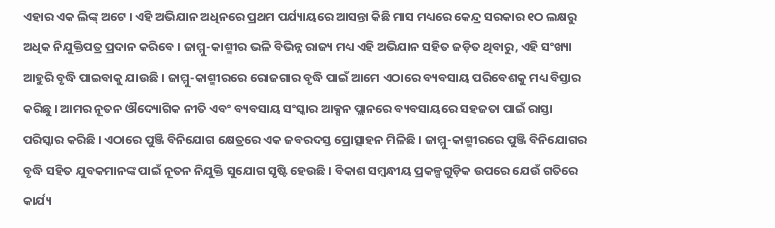ଏହାର ଏକ ଲିଙ୍କ୍ ଅଟେ । ଏହି ଅଭିଯାନ ଅଧିନରେ ପ୍ରଥମ ପର୍ଯ୍ୟାୟରେ ଆସନ୍ତା କିଛି ମାସ ମଧ୍ୟରେ କେନ୍ଦ୍ର ସରକାର ୧ଠ ଲକ୍ଷରୁ ଅଧିକ ନିଯୁକ୍ତିପତ୍ର ପ୍ରଦାନ କରିବେ । ଜାମ୍ମୁ-କାଶ୍ମୀର ଭଳି ବିଭିନ୍ନ ରାଜ୍ୟ ମଧ୍ୟ ଏହି ଅଭିଯାନ ସହିତ ଜଡ଼ିତ ଥିବାରୁ, ଏହି ସଂଖ୍ୟା ଆହୁରି ବୃଦ୍ଧି ପାଇବାକୁ ଯାଉଛି । ଜାମ୍ମୁ-କାଶ୍ମୀରରେ ରୋଜଗାର ବୃଦ୍ଧି ପାଇଁ ଆମେ ଏଠାରେ ବ୍ୟବସାୟ ପରିବେଶକୁ ମଧ୍ୟ ବିସ୍ତାର କରିଛୁ । ଆମର ନୂତନ ଔଦ୍ୟୋଗିକ ନୀତି ଏବଂ ବ୍ୟବସାୟ ସଂସ୍କାର ଆକ୍ସନ ପ୍ଲାନରେ ବ୍ୟବସାୟରେ ସହଜତା ପାଇଁ ରାସ୍ତା ପରିସ୍କାର କରିଛି । ଏଠାରେ ପୁଞ୍ଜି ବିନିଯୋଗ କ୍ଷେତ୍ରରେ ଏକ ଜବରଦସ୍ତ ପ୍ରୋତ୍ସାହନ ମିଳିଛି । ଜାମ୍ମୁ-କାଶ୍ମୀରରେ ପୁଞ୍ଜି ବିନିଯୋଗର ବୃଦ୍ଧି ସହିତ ଯୁବକମାନଙ୍କ ପାଇଁ ନୂତନ ନିଯୁକ୍ତି ସୁଯୋଗ ସୃଷ୍ଟି ହେଉଛି । ବିକାଶ ସମ୍ବନ୍ଧୀୟ ପ୍ରକଳ୍ପଗୁଡ଼ିକ ଉପରେ ଯେଉଁ ଗତିରେ କାର୍ଯ୍ୟ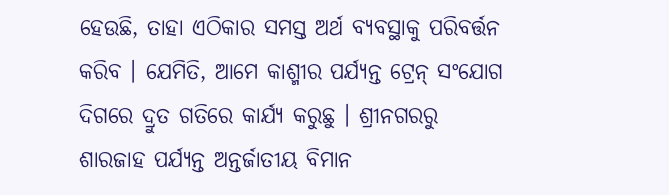ହେଉଛି, ତାହା ଏଠିକାର ସମସ୍ତ ଅର୍ଥ ବ୍ୟବସ୍ଥାକୁ ପରିବର୍ତ୍ତନ କରିବ । ଯେମିତି, ଆମେ କାଶ୍ମୀର ପର୍ଯ୍ୟନ୍ତ ଟ୍ରେନ୍ ସଂଯୋଗ ଦିଗରେ ଦ୍ରୁତ ଗତିରେ କାର୍ଯ୍ୟ କରୁଛୁ । ଶ୍ରୀନଗରରୁ ଶାରଜାହ ପର୍ଯ୍ୟନ୍ତ ଅନ୍ତର୍ଜାତୀୟ ବିମାନ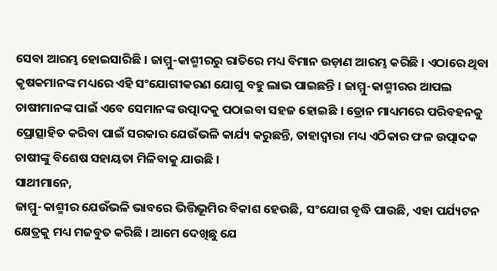ସେବା ଆରମ୍ଭ ହୋଇସାରିଛି । ଜାମ୍ମୁ-କାଶ୍ମୀରରୁ ରାତିରେ ମଧ୍ୟ ବିମାନ ଉଡ଼ାଣ ଆରମ୍ଭ କରିଛି । ଏଠାରେ ଥିବା କୃଷକମାନଙ୍କ ମଧ୍ୟରେ ଏହି ସଂଯୋଗୀକରଣ ଯୋଗୁ ବହୁ ଲାଭ ପାଇଛନ୍ତି । ଜାମ୍ମୁ-କାଶ୍ମୀରର ଆପଲ ଚାଷୀମାନଙ୍କ ପାଇଁ ଏବେ ସେମାନଙ୍କ ଉତ୍ପାଦକୁ ପଠାଇବା ସହଜ ହୋଇଛି । ଡ୍ରୋନ ମାଧ୍ୟମରେ ପରିବହନକୁ ପ୍ରୋତ୍ସାହିତ କରିବା ପାଇଁ ସରକାର ଯେଉଁଭଳି କାର୍ଯ୍ୟ କରୁଛନ୍ତି, ତାହାଦ୍ୱାରା ମଧ୍ୟ ଏଠିକାର ଫଳ ଉତ୍ପାଦକ ଚାଷୀଙ୍କୁ ବିଶେଷ ସହାୟତା ମିଳିବାକୁ ଯାଉଛି ।
ସାଥୀମାନେ,
ଜାମ୍ମୁ-କାଶ୍ମୀର ଯେଉଁଭଳି ଭାବରେ ଭିତ୍ତିଭୂମିର ବିକାଶ ହେଉଛି, ସଂଯୋଗ ବୃଦ୍ଧି ପାଉଛି, ଏହା ପର୍ଯ୍ୟଟନ କ୍ଷେତ୍ରକୁ ମଧ୍ୟ ମଜବୁତ କରିଛି । ଆମେ ଦେଖିଛୁ ଯେ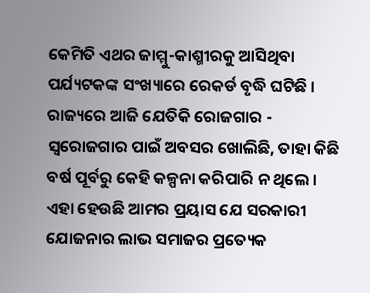କେମିତି ଏଥର ଜାମ୍ମୁ-କାଶ୍ମୀରକୁ ଆସିଥିବା ପର୍ଯ୍ୟଟକଙ୍କ ସଂଖ୍ୟାରେ ରେକର୍ଡ ବୃଦ୍ଧି ଘଟିଛି । ରାଜ୍ୟରେ ଆଜି ଯେତିକି ରୋଜଗାର - ସ୍ୱରୋଜଗାର ପାଇଁ ଅବସର ଖୋଲିଛି, ତାହା କିଛି ବର୍ଷ ପୂର୍ବରୁ କେହି କଳ୍ପନା କରିପାରି ନ ଥିଲେ । ଏହା ହେଉଛି ଆମର ପ୍ରୟାସ ଯେ ସରକାରୀ ଯୋଜନାର ଲାଭ ସମାଜର ପ୍ରତ୍ୟେକ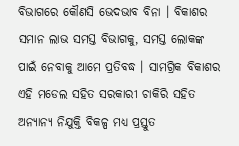ବିଭାଗରେ କୌଣସି ଭେଦଭାବ ବିନା । ବିକାଶର ସମାନ ଲାଭ ସମସ୍ତ ବିଭାଗକୁ, ସମସ୍ତ ଲୋକଙ୍କ ପାଇଁ ନେବାକୁ ଆମେ ପ୍ରତିବଦ୍ଧ । ସାମଗ୍ରିକ ବିକାଶର ଏହି ମଡେଲ ସହିତ ସରକାରୀ ଚାକିରି ସହିତ ଅନ୍ୟାନ୍ୟ ନିଯୁକ୍ତି ବିକଳ୍ପ ମଧ୍ୟ ପ୍ରସ୍ତୁତ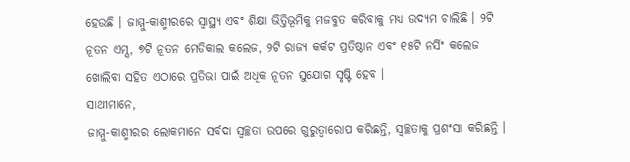ହେଉଛି । ଜାମ୍ମୁ-କାଶ୍ମୀରରେ ସ୍ୱାସ୍ଥ୍ୟ ଏବଂ ଶିକ୍ଷା ଭିତ୍ତିଭୂମିକୁ ମଜବୁତ କରିବାକୁ ମଧ୍ୟ ଉଦ୍ୟମ ଚାଲିଛି । ୨ଟି ନୂତନ ଏମ୍ସ, ୭ଟି ନୂତନ ମେଡିକାଲ କଲେଜ, ୨ଟି ରାଜ୍ୟ କର୍କଟ ପ୍ରତିଷ୍ଠାନ ଏବଂ ୧୫ଟି ନର୍ସିଂ କଲେଜ ଖୋଲିବା ସହିତ ଏଠାରେ ପ୍ରତିଭା ପାଇଁ ଅଧିକ ନୂତନ ସୁଯୋଗ ସୃଷ୍ଟି ହେବ ।
ସାଥୀମାନେ,
ଜାମ୍ମୁ-କାଶ୍ମୀରର ଲୋକମାନେ ସର୍ବଦା ସ୍ୱଚ୍ଛତା ଉପରେ ଗୁରୁତ୍ୱାରୋପ କରିଛନ୍ତି, ସ୍ୱଚ୍ଛତାକୁ ପ୍ରଶଂସା କରିଛନ୍ତି ।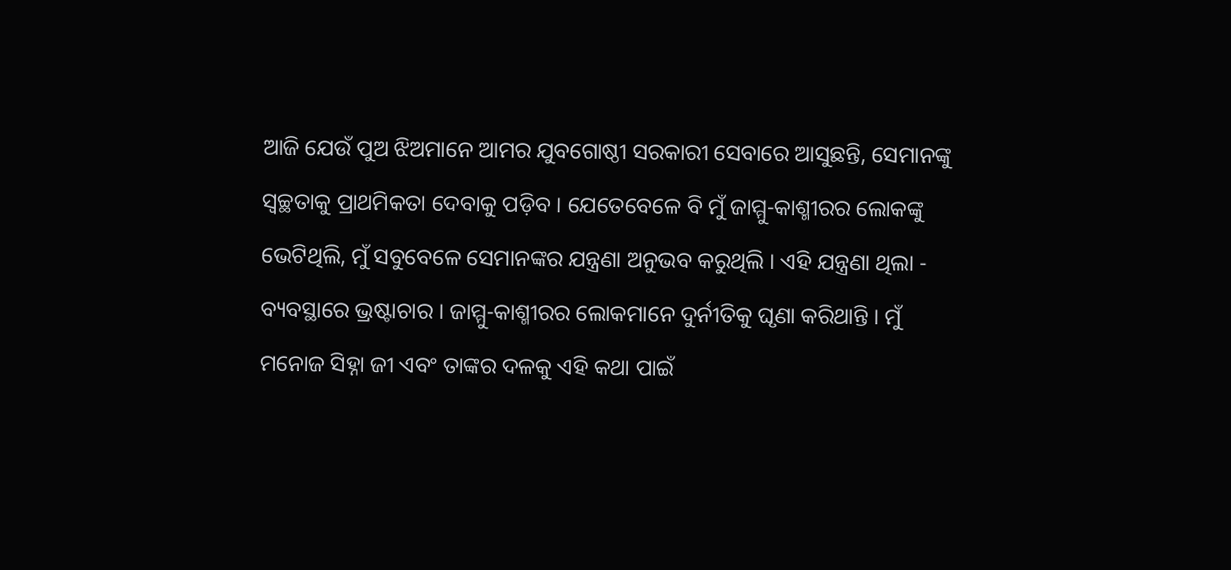ଆଜି ଯେଉଁ ପୁଅ ଝିଅମାନେ ଆମର ଯୁବଗୋଷ୍ଠୀ ସରକାରୀ ସେବାରେ ଆସୁଛନ୍ତି, ସେମାନଙ୍କୁ ସ୍ୱଚ୍ଛତାକୁ ପ୍ରାଥମିକତା ଦେବାକୁ ପଡ଼ିବ । ଯେତେବେଳେ ବି ମୁଁ ଜାମ୍ମୁ-କାଶ୍ମୀରର ଲୋକଙ୍କୁ ଭେଟିଥିଲି, ମୁଁ ସବୁବେଳେ ସେମାନଙ୍କର ଯନ୍ତ୍ରଣା ଅନୁଭବ କରୁଥିଲି । ଏହି ଯନ୍ତ୍ରଣା ଥିଲା - ବ୍ୟବସ୍ଥାରେ ଭ୍ରଷ୍ଟାଚାର । ଜାମ୍ମୁ-କାଶ୍ମୀରର ଲୋକମାନେ ଦୁର୍ନୀତିକୁ ଘୃଣା କରିଥାନ୍ତି । ମୁଁ ମନୋଜ ସିହ୍ନା ଜୀ ଏବଂ ତାଙ୍କର ଦଳକୁ ଏହି କଥା ପାଇଁ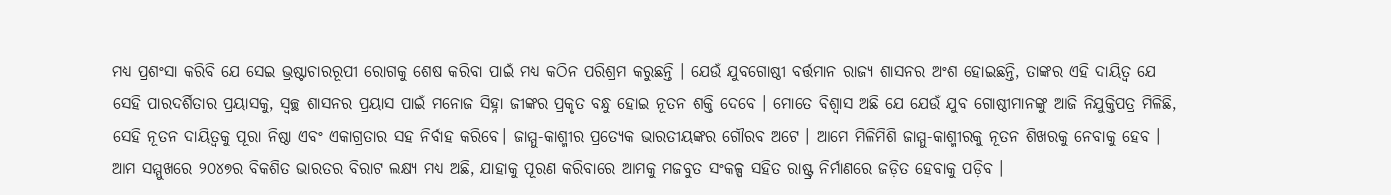ମଧ୍ୟ ପ୍ରଶଂସା କରିବି ଯେ ସେଇ ଭ୍ରଷ୍ଟାଚାରରୂପୀ ରୋଗକୁ ଶେଷ କରିବା ପାଇଁ ମଧ୍ୟ କଠିନ ପରିଶ୍ରମ କରୁଛନ୍ତି । ଯେଉଁ ଯୁବଗୋଷ୍ଠୀ ବର୍ତ୍ତମାନ ରାଜ୍ୟ ଶାସନର ଅଂଶ ହୋଇଛନ୍ତି, ତାଙ୍କର ଏହି ଦାୟିତ୍ୱ ଯେ ସେହି ପାରଦର୍ଶିତାର ପ୍ରୟାସକୁ, ସ୍ୱଚ୍ଛ ଶାସନର ପ୍ରୟାସ ପାଇଁ ମନୋଜ ସିହ୍ନା ଜୀଙ୍କର ପ୍ରକୃତ ବନ୍ଧୁ ହୋଇ ନୂତନ ଶକ୍ତି ଦେବେ । ମୋତେ ବିଶ୍ୱାସ ଅଛି ଯେ ଯେଉଁ ଯୁବ ଗୋଷ୍ଠୀମାନଙ୍କୁ ଆଜି ନିଯୁକ୍ତିପତ୍ର ମିଳିଛି, ସେହି ନୂତନ ଦାୟିତ୍ୱକୁ ପୂରା ନିଷ୍ଠା ଏବଂ ଏକାଗ୍ରତାର ସହ ନିର୍ବାହ କରିବେ। ଜାମ୍ମୁ-କାଶ୍ମୀର ପ୍ରତ୍ୟେକ ଭାରତୀୟଙ୍କର ଗୌରବ ଅଟେ । ଆମେ ମିଳିମିଶି ଜାମ୍ମୁ-କାଶ୍ମୀରକୁ ନୂତନ ଶିଖରକୁ ନେବାକୁ ହେବ । ଆମ ସମ୍ମୁଖରେ ୨୦୪୭ର ବିକଶିତ ଭାରତର ବିରାଟ ଲକ୍ଷ୍ୟ ମଧ୍ୟ ଅଛି, ଯାହାକୁ ପୂରଣ କରିବାରେ ଆମକୁ ମଜବୁତ ସଂକଳ୍ପ ସହିତ ରାଷ୍ଟ୍ର ନିର୍ମାଣରେ ଜଡ଼ିତ ହେବାକୁ ପଡ଼ିବ ।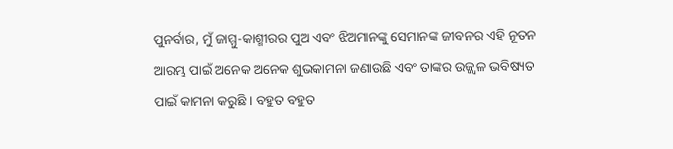ପୁନର୍ବାର, ମୁଁ ଜାମ୍ମୁ-କାଶ୍ମୀରର ପୁଅ ଏବଂ ଝିଅମାନଙ୍କୁ ସେମାନଙ୍କ ଜୀବନର ଏହି ନୂତନ ଆରମ୍ଭ ପାଇଁ ଅନେକ ଅନେକ ଶୁଭକାମନା ଜଣାଉଛି ଏବଂ ତାଙ୍କର ଉଜ୍ଜ୍ୱଳ ଭବିଷ୍ୟତ ପାଇଁ କାମନା କରୁଛି । ବହୁତ ବହୁତ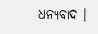ଧନ୍ୟବାଦ ।